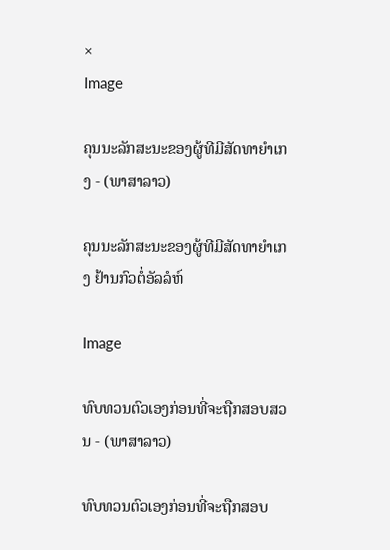×
Image

ຄຸນນະລັກສະນະຂອງຜູ້ທີມີສັດທາຍຳເກງ - (ພາສາລາວ)

ຄຸນນະລັກສະນະຂອງຜູ້ທີມີສັດທາຍຳເກງ ຢ້ານກົວຕໍ່ອັລລໍຫ໌

Image

ທົບທວນຕົວເອງກ່ອນທີ່ຈະຖືກສອບສວນ - (ພາສາລາວ)

ທົບທວນຕົວເອງກ່ອນທີ່ຈະຖືກສອບ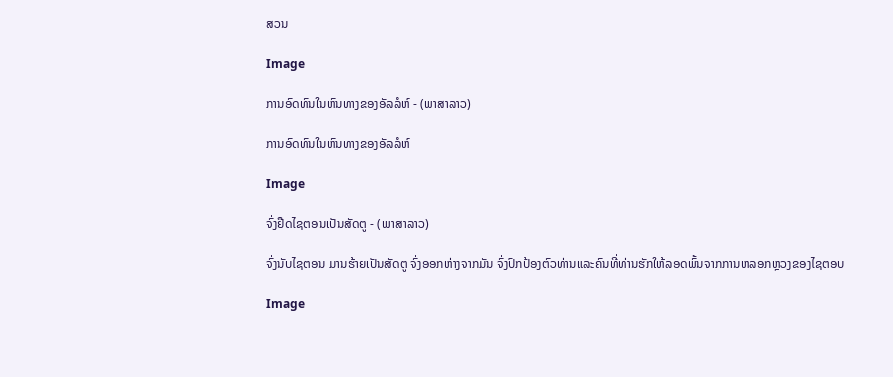ສວນ

Image

ການອົດທົນໃນຫົນທາງຂອງອັລລໍຫ໌ - (ພາສາລາວ)

ການອົດທົນໃນຫົນທາງຂອງອັລລໍຫ໌

Image

ຈົ່ງຢືດໄຊຕອນເປັນສັດຕູ - (ພາສາລາວ)

ຈົ່ງນັບໄຊຕອນ ມານຮ້າຍເປັນສັດຕູ ຈົ່ງອອກຫ່າງຈາກມັນ ຈົ່ງປົກປ້ອງຕົວທ່ານແລະຄົນທີ່ທ່ານຮັກໃຫ້ລອດພົ້ນຈາກການຫລອກຫຼວງຂອງໄຊຕອບ

Image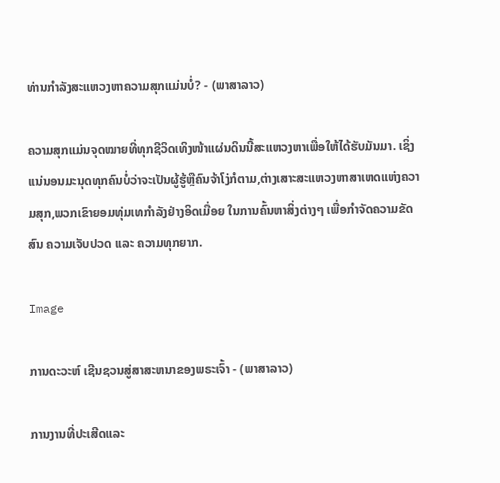ທ່ານກຳລັງສະແຫວງຫາຄວາມສຸກແມ່ນບໍ່? - (ພາສາລາວ)

ຄວາມສຸກແມ່ນຈຸດໝາຍທີ່ທຸກຊີວິດເທິງໜ້າແຜ່ນດິນນີ້ສະແຫວງຫາເພື່ອໃຫ້ໄດ້ຮັບມັນມາ. ເຊິ່ງເເນ່ນອນມະນຸດທຸກຄົນບໍ່ວ່າຈະເປັນຜູ້ຮູ້ຫຼືຄົນຈ້າໂງ່ກໍຕາມ,ຕ່າງເສາະສະແຫວງຫາສາເຫດແຫ່ງຄວາມສຸກ,ພວກເຂົາຍອມທຸ່ມເທກຳລັງຢ່າງອິດເມື່ອຍ ໃນການຄົ້ນຫາສິ່ງຕ່າງໆ ເພື່ອກຳຈັດຄວາມຂັດສົນ ຄວາມເຈັບປວດ ເເລະ ຄວາມທຸກຍາກ.

Image

ການດະວະຫ໌ ເຊີນຊວນສູ່ສາສະຫນາຂອງພຣະເຈົ້າ - (ພາສາລາວ)

ການງານທີ່ປະເສີດແລະ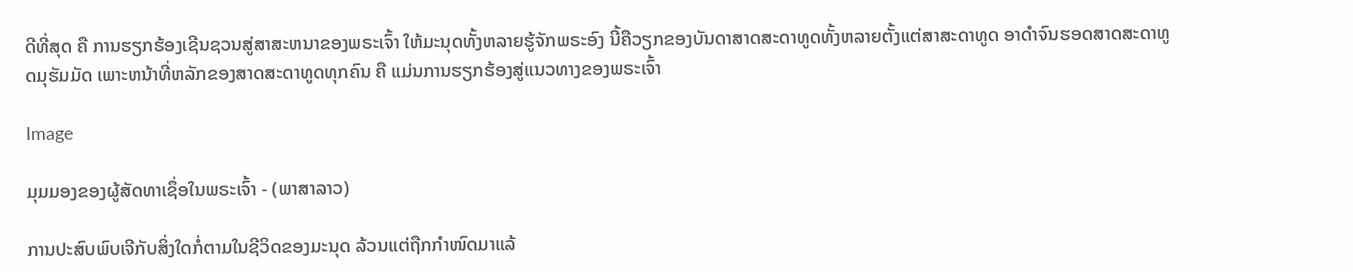ດີທີ່ສຸດ ຄື ການຮຽກຮ້ອງເຊີນຊວນສູ່ສາສະຫນາຂອງພຣະເຈົ້າ ໃຫ້ມະນຸດທັ້ງຫລາຍຮູ້ຈັກພຣະອົງ ນີ້ຄືວຽກຂອງບັນດາສາດສະດາທູດທັ້ງຫລາຍຕັ້ງແຕ່ສາສະດາທູດ ອາດຳຈົນຮອດສາດສະດາທູດມຸຮັມມັດ ເພາະຫນ້າທີ່ຫລັກຂອງສາດສະດາທູດທຸກຄົນ ຄື ແມ່ນການຮຽກຮ້ອງສູ່ແນວທາງຂອງພຣະເຈົ້າ

Image

ມຸມມອງຂອງຜູ້ສັດທາເຊຶ່ອໃນພຣະເຈົ້າ - (ພາສາລາວ)

ການປະສົບພົບເຈີກັບສິ່ງໃດກໍ່ຕາມໃນຊີວິດຂອງມະນຸດ ລ້ວນແຕ່ຖືກກຳໜົດມາແລ້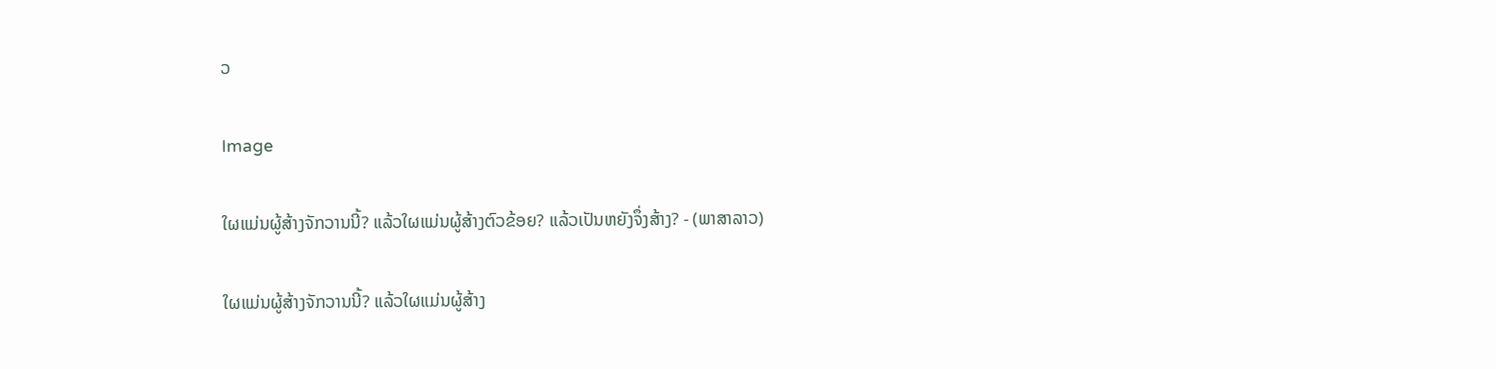ວ

Image

ໃຜແມ່ນຜູ້ສ້າງຈັກວານນີ້? ແລ້ວໃຜແມ່ນຜູ້ສ້າງຕົວຂ້ອຍ? ແລ້ວເປັນຫຍັງຈຶ່ງສ້າງ? - (ພາສາລາວ)

ໃຜແມ່ນຜູ້ສ້າງຈັກວານນີ້? ແລ້ວໃຜແມ່ນຜູ້ສ້າງ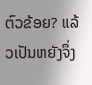ຕົວຂ້ອຍ? ແລ້ວເປັນຫຍັງຈຶ່ງ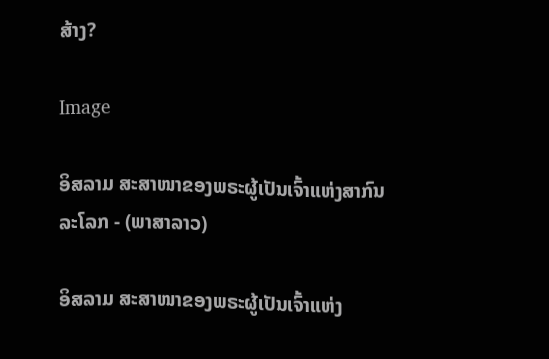ສ້າງ?

Image

ອິສລາມ ສະສາໜາຂອງພຣະຜູ້ເປັນເຈົ້າແຫ່ງສາກົນລະໂລກ - (ພາສາລາວ)

ອິສລາມ ສະສາໜາຂອງພຣະຜູ້ເປັນເຈົ້າແຫ່ງ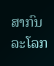ສາກົນລະໂລກ